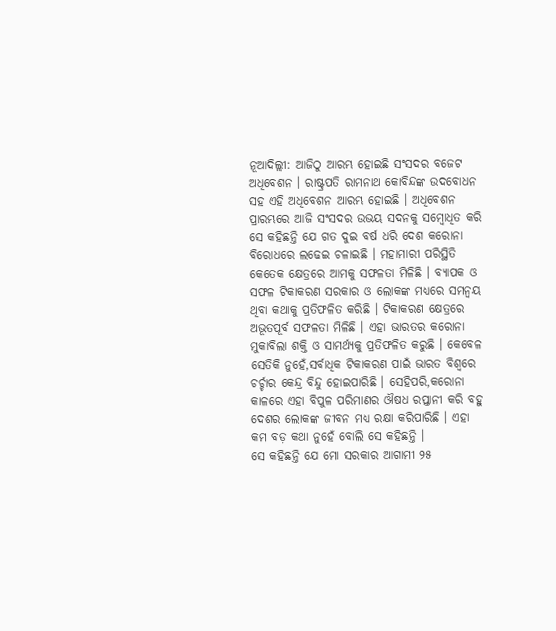ନୂଆଦିଲ୍ଲୀ: ଆଜିଠୁ ଆରମ୍ଭ ହୋଇଛି ସଂସଦର ବଜେଟ ଅଧିବେଶନ । ରାଷ୍ଟ୍ରପତି ରାମନାଥ କୋବିନ୍ଦଙ୍କ ଉଦବୋଧନ ସହ ଏହି ଅଧିବେଶନ ଆରମ୍ଭ ହୋଇଛି । ଅଧିବେଶନ ପ୍ରାରମ୍ଭରେ ଆଜି ସଂସଦର ଉଭୟ ସଦନକୁ ସମ୍ବୋଧିତ କରି ସେ କହିଛନ୍ତି ଯେ ଗତ ଦୁଇ ବର୍ଷ ଧରି ଦେଶ କରୋନା ବିରୋଧରେ ଲଢେଇ ଚଳାଇଛି । ମହାମାରୀ ପରିସ୍ଥିତି କେତେକ କ୍ଷେତ୍ରରେ ଆମକୁ ସଫଳତା ମିଳିଛି । ବ୍ୟାପକ ଓ ସଫଳ ଟିକାକରଣ ସରକାର ଓ ଲୋକଙ୍କ ମଧ୍ୟରେ ସମନ୍ୱୟ ଥିବା କଥାକୁ ପ୍ରତିଫଳିତ କରିଛି । ଟିକାକରଣ କ୍ଷେତ୍ରରେ ଅଭୂତପୂର୍ବ ସଫଳତା ମିଳିଛି । ଏହା ଭାରତର କରୋନା ମୁକାବିଲା ଶକ୍ତି ଓ ସାମର୍ଥ୍ୟକୁ ପ୍ରତିଫଳିତ କରୁଛି । କେବେଳ ସେତିକି ନୁହେଁ,ସର୍ବାଧିକ ଟିକାକରଣ ପାଇଁ ଭାରତ ବିଶ୍ୱରେ ଚର୍ଚ୍ଚାର କେନ୍ଦ୍ର ବିନ୍ଦୁ ହୋଇପାରିଛି । ସେହିପରି,କରୋନା କାଳରେ ଏହା ବିପୁଳ ପରିମାଣର ଔଷଧ ରପ୍ତାନୀ କରି ବହୁ ଦେଶର ଲୋକଙ୍କ ଜୀବନ ମଧ୍ୟ ରକ୍ଷା କରିପାରିଛି । ଏହା କମ ବଡ଼ କଥା ନୁହେଁ ବୋଲି ସେ କହିଛନ୍ତି ।
ସେ କହିଛନ୍ତି ଯେ ମୋ ସରକାର ଆଗାମୀ ୨୫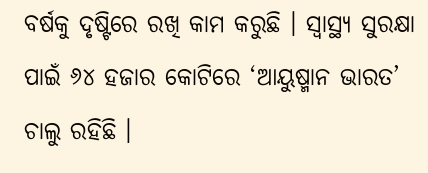ବର୍ଷକୁ ଦୃଷ୍ଟିରେ ରଖି କାମ କରୁଛି । ସ୍ୱାସ୍ଥ୍ୟ ସୁରକ୍ଷା ପାଇଁ ୬୪ ହଜାର କୋଟିରେ ‘ଆୟୁଷ୍ମାନ ଭାରତ’ ଚାଲୁ ରହିଛି ।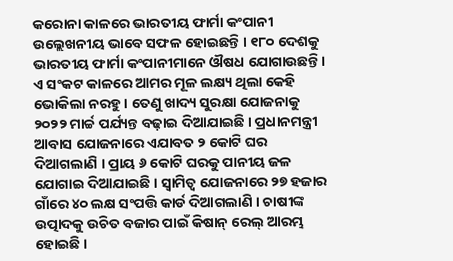କରୋନା କାଳରେ ଭାରତୀୟ ଫାର୍ମା କଂପାନୀ ଉଲ୍ଲେଖନୀୟ ଭାବେ ସଫଳ ହୋଇଛନ୍ତି । ୧୮୦ ଦେଶକୁ ଭାରତୀୟ ଫାର୍ମା କଂପାନୀମାନେ ଔଷଧ ଯୋଗାଉଛନ୍ତି । ଏ ସଂକଟ କାଳରେ ଆମର ମୂଳ ଲକ୍ଷ୍ୟ ଥିଲା କେହି ଭୋକିଲା ନରହୁ । ତେଣୁ ଖାଦ୍ୟ ସୁରକ୍ଷା ଯୋଜନାକୁ ୨୦୨୨ ମାର୍ଚ୍ଚ ପର୍ଯ୍ୟନ୍ତ ବଢ଼ାଇ ଦିଆଯାଇଛି । ପ୍ରଧାନମନ୍ତ୍ରୀ ଆବାସ ଯୋଜନାରେ ଏଯାବତ ୨ କୋଟି ଘର ଦିଆଗଲାଣି । ପ୍ରାୟ ୬ କୋଟି ଘରକୁ ପାନୀୟ ଜଳ ଯୋଗାଇ ଦିଆଯାଇଛି । ସ୍ୱାମିତ୍ୱ ଯୋଜନାରେ ୨୭ ହଜାର ଗାଁରେ ୪୦ ଲକ୍ଷ ସଂପତ୍ତି କାର୍ଡ ଦିଆଗଲାଣି । ଚାଷୀଙ୍କ ଉତ୍ପାଦକୁ ଉଚିତ ବଜାର ପାଇଁ କିଷାନ୍ ରେଲ୍ ଆରମ୍ଭ ହୋଇଛି ।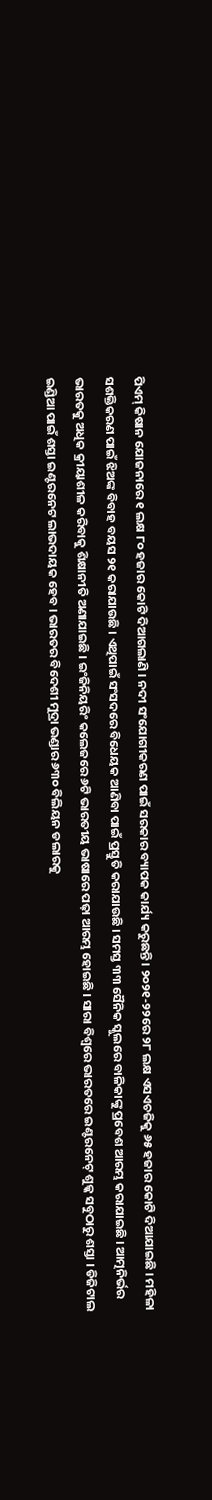ପିଏମ୍ କିଷାନ ଯୋଜନାରେ ୧ ଲକ୍ଷ ୮୦ ହଜାର କୋଟି ଦିଆଗଲାଣି । ନଦୀ ସଂଯୋଗୀକରଣ ପାଇଁ ସରକାର ବ୍ୟାପକ କାର୍ଯ୍ୟ କରୁଛନ୍ତି । ୨୦୨୧-୨୨ରେ ୨୮ ଲକ୍ଷ ଏସଏଚଜିକୁ ୬୫ ହଜାର କୋଟି ଦିଆଯାଇଛି । ମହିଳା ସଶକ୍ତିକରଣ ପାଇଁ ଝିଅଙ୍କ ବିବାହ ବୟସ ୨୧ କରାଯାଉଛି । ଏଥିପାଇଁ ସଂସଦରେ ବିଧେୟକ ଆଣିବା ପାଇଁ ପ୍ରସ୍ତୁତି କରାଯାଉଛି । ସମସ୍ତ ୩୩ ସୈନିକ ସ୍କୁଲରେ ବାଳିକାଙ୍କୁ ପ୍ରବେଶ ଆରମ୍ଭ କରାଯାଇଛି । ଆତ୍ମନିର୍ଭର ଭାରତକୁ ଅଧିକ କ୍ରୀୟାଶୀଳ କରିବାକୁ ଶିକ୍ଷାନୀତି ଅଣାଯାଇଛି । ଇଂଜିନିୟରିଂ କଲେଜରେ ୬ଟି ଭାରତୀୟ ଭାଷାରେ ପଢ଼ା ଆରମ୍ଭ ହୋଇଛି । ସାରା ବିଶ୍ୱରେ ଭାରତରେ ଇଣ୍ଟରନେଟ୍ ଶୁଳ୍କ ସବୁଠାରୁ ଶସ୍ତା । ଡିଜିଟାଲ ଇଣ୍ଡିଆ ପାଇଁ ଶସ୍ତା ଇଣ୍ଟରନେଟ ଲାଭଦାୟକ ହେବ । ଭାରତର ବିଦେଶୀ ମୁଦ୍ରା ଭଣ୍ଡାର ୬୩୦ ବିଲିୟନ ଡଲାରକୁ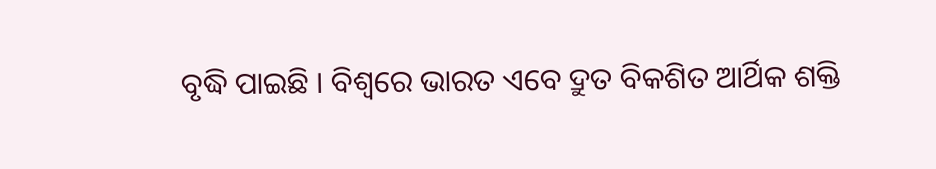ବୃଦ୍ଧି ପାଇଛି । ବିଶ୍ୱରେ ଭାରତ ଏବେ ଦ୍ରୁତ ବିକଶିତ ଆର୍ଥିକ ଶକ୍ତି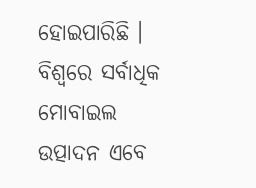ହୋଇପାରିଛି । ବିଶ୍ୱରେ ସର୍ବାଧିକ ମୋବାଇଲ ଉତ୍ପାଦନ ଏବେ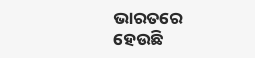ଭାରତରେ ହେଉଛି